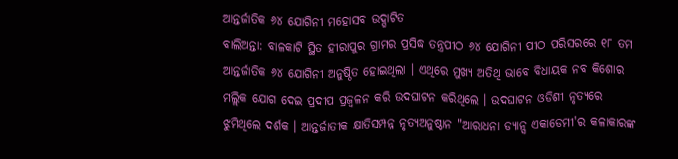ଆନ୍ତର୍ଜାତିକ ୬୪ ଯୋଗିନୀ ମହୋସବ ଉଦ୍ଘାଟିତ
ବାଲିଅନ୍ତା: ବାଳକାଟି ସ୍ଥିତ ହୀରାପୁର ଗ୍ରାମର ପ୍ରସିଦ୍ଧ ତନ୍ତ୍ରପୀଠ ୬୪ ଯୋଗିନୀ ପୀଠ ପରିସରରେ ୧୮ ତମ ଆନ୍ତର୍ଜାତିକ ୬୪ ଯୋଗିନୀ ଅନୁଷ୍ଠିତ ହୋଇଥିଲା । ଏଥିରେ ମୁଖ୍ୟ ଅତିଥି ଭାବେ ବିଧାୟକ ନବ କିଶୋର ମଲ୍ଲିକ ଯୋଗ ଦେଇ ପ୍ରଦୀପ ପ୍ରଜ୍ୱଳନ କରି ଉଦଘାଟନ କରିଥିଲେ । ଉଦଘାଟନ ଓଡିଶୀ ନୃତ୍ୟରେ ଝୁମିଥିଲେ ଦର୍ଶକ । ଆନ୍ତର୍ଜାତୀକ କ୍ଷାତିସମ୍ପନ୍ନ ନୃତ୍ୟଅନୁଷ୍ଠାନ "ଆରାଧନା ଡ୍ୟାନ୍ସ ଏକାଡେମୀ'ର କଳାକାରଙ୍କ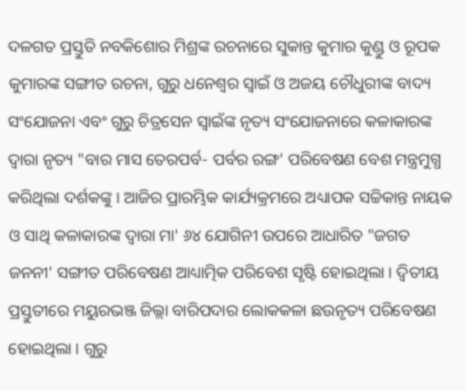ଦଳଗତ ପ୍ରସ୍ତୁତି ନବକିଶୋର ମିଶ୍ରଙ୍କ ରଚନାରେ ସୁକାନ୍ତ କୁମାର କୁଣ୍ଡୁ ଓ ରୂପକ କୁମାରଙ୍କ ସଙ୍ଗୀତ ରଚନା, ଗୁରୁ ଧନେଶ୍ୱର ସ୍ୱାଇଁ ଓ ଅଜୟ ଚୌଧୁରୀଙ୍କ ବାଦ୍ୟ ସଂଯୋଜନା ଏବଂ ଗୁରୁ ଚିତ୍ରସେନ ସ୍ୱାଇଁଙ୍କ ନୃତ୍ୟ ସଂଯୋଜନାରେ କଳାକାରଙ୍କ ଦ୍ୱାରା ନୃତ୍ୟ "ବାର ମାସ ତେରପର୍ବ- ପର୍ବର ରଙ୍ଗ' ପରିବେଷଣ ବେଶ ମନ୍ତ୍ରମୁଗ୍ଧ କରିଥିଲା ଦର୍ଶକଙ୍କୁ । ଆଜିର ପ୍ରାରମ୍ଭିକ କାର୍ଯ୍ୟକ୍ରମରେ ଅଧ୍ୟାପକ ସଚ୍ଚିକାନ୍ତ ନାୟକ ଓ ସାଥି କଳାକାରଙ୍କ ଦ୍ୱାରା ମା' ୬୪ ଯୋଗିନୀ ଉପରେ ଆଧାରିତ "ଜଗତ ଜନନୀ' ସଙ୍ଗୀତ ପରିବେଷଣ ଆଧ୍ୟାତ୍ମିକ ପରିବେଶ ସୃଷ୍ଟି ହୋଇଥିଲା । ଦ୍ୱିତୀୟ ପ୍ରସ୍ତୁତୀରେ ମୟୁରଭଞ୍ଜ ଜିଲ୍ଲା ବାରିପଦାର ଲୋକକଳା ଛଉନୃତ୍ୟ ପରିବେଷଣ ହୋଇଥିଲା । ଗୁରୁ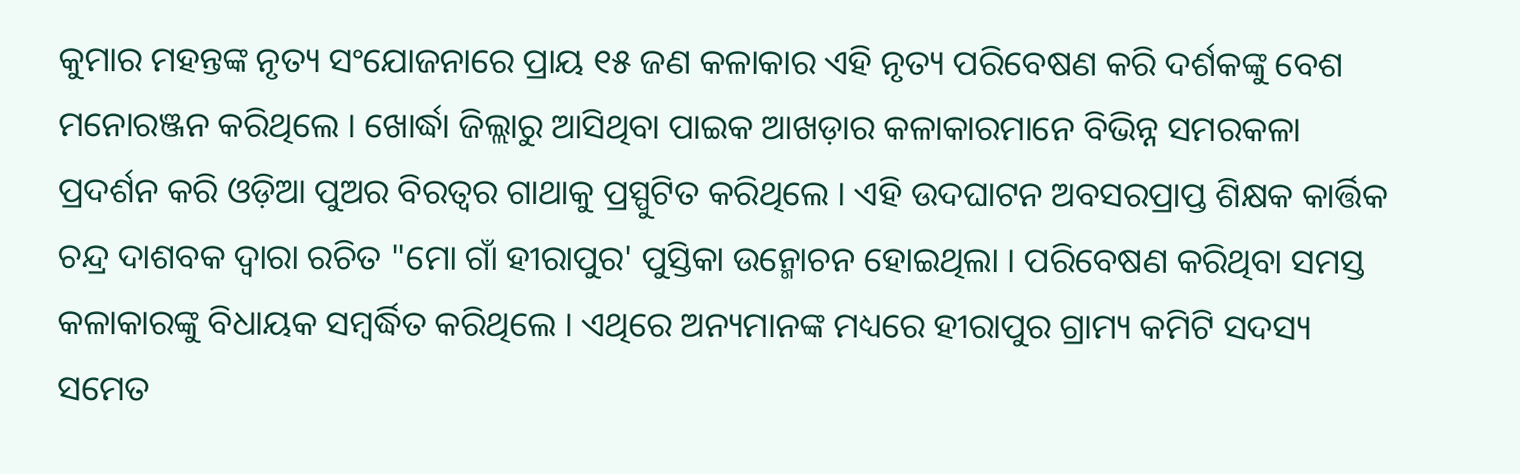କୁମାର ମହନ୍ତଙ୍କ ନୃତ୍ୟ ସଂଯୋଜନାରେ ପ୍ରାୟ ୧୫ ଜଣ କଳାକାର ଏହି ନୃତ୍ୟ ପରିବେଷଣ କରି ଦର୍ଶକଙ୍କୁ ବେଶ ମନୋରଞ୍ଜନ କରିଥିଲେ । ଖୋର୍ଦ୍ଧା ଜିଲ୍ଲାରୁ ଆସିଥିବା ପାଇକ ଆଖଡ଼ାର କଳାକାରମାନେ ବିଭିନ୍ନ ସମରକଳା ପ୍ରଦର୍ଶନ କରି ଓଡ଼ିଆ ପୁଅର ବିରତ୍ୱର ଗାଥାକୁ ପ୍ରସ୍ପୁଟିତ କରିଥିଲେ । ଏହି ଉଦଘାଟନ ଅବସରପ୍ରାପ୍ତ ଶିକ୍ଷକ କାର୍ତ୍ତିକ ଚନ୍ଦ୍ର ଦାଶବକ ଦ୍ୱାରା ରଚିତ "ମୋ ଗାଁ ହୀରାପୁର' ପୁସ୍ତିକା ଉନ୍ମୋଚନ ହୋଇଥିଲା । ପରିବେଷଣ କରିଥିବା ସମସ୍ତ କଳାକାରଙ୍କୁ ବିଧାୟକ ସମ୍ବର୍ଦ୍ଧିତ କରିଥିଲେ । ଏଥିରେ ଅନ୍ୟମାନଙ୍କ ମଧ୍ୟରେ ହୀରାପୁର ଗ୍ରାମ୍ୟ କମିଟି ସଦସ୍ୟ ସମେତ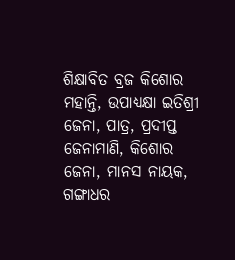ଶିକ୍ଷାବିତ ବ୍ରଜ କିଶୋର ମହାନ୍ତି, ଉପାଧ୍ୟକ୍ଷା ଇତିଶ୍ରୀ ଜେନା, ପାତ୍ର, ପ୍ରଦୀପ୍ତ ଜେନାମାଣି, କିଶୋର ଜେନା, ମାନସ ନାୟକ, ଗଙ୍ଗାଧର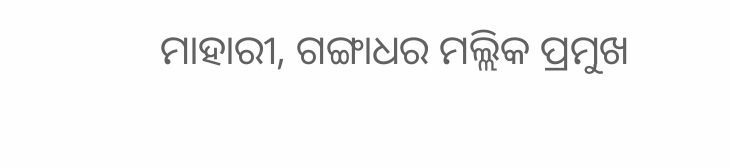ମାହାରୀ, ଗଙ୍ଗାଧର ମଲ୍ଲିକ ପ୍ରମୁଖ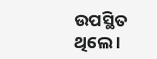ଉପସ୍ଥିତ ଥିଲେ ।